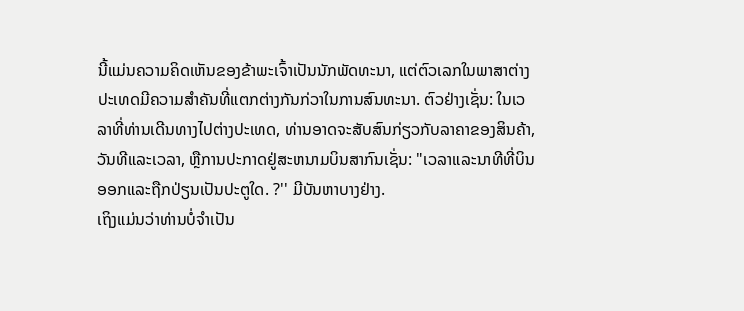ນີ້ແມ່ນຄວາມຄິດເຫັນຂອງຂ້າພະເຈົ້າເປັນນັກພັດທະນາ, ແຕ່ຕົວເລກໃນພາສາຕ່າງປະເທດມີຄວາມສໍາຄັນທີ່ແຕກຕ່າງກັນກ່ວາໃນການສົນທະນາ. ຕົວຢ່າງເຊັ່ນ: ໃນເວລາທີ່ທ່ານເດີນທາງໄປຕ່າງປະເທດ, ທ່ານອາດຈະສັບສົນກ່ຽວກັບລາຄາຂອງສິນຄ້າ, ວັນທີແລະເວລາ, ຫຼືການປະກາດຢູ່ສະຫນາມບິນສາກົນເຊັ່ນ: "ເວລາແລະນາທີທີ່ບິນອອກແລະຖືກປ່ຽນເປັນປະຕູໃດ. ?'' ມີບັນຫາບາງຢ່າງ.
ເຖິງແມ່ນວ່າທ່ານບໍ່ຈໍາເປັນ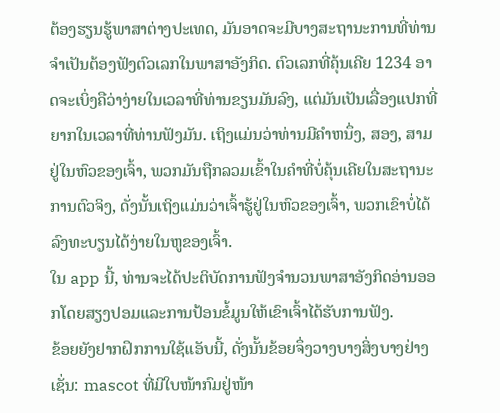ຕ້ອງຮຽນຮູ້ພາສາຕ່າງປະເທດ, ມັນອາດຈະມີບາງສະຖານະການທີ່ທ່ານຈໍາເປັນຕ້ອງຟັງຕົວເລກໃນພາສາອັງກິດ. ຕົວເລກທີ່ຄຸ້ນເຄີຍ 1234 ອາດຈະເບິ່ງຄືວ່າງ່າຍໃນເວລາທີ່ທ່ານຂຽນມັນລົງ, ແຕ່ມັນເປັນເລື່ອງແປກທີ່ຍາກໃນເວລາທີ່ທ່ານຟັງມັນ. ເຖິງແມ່ນວ່າທ່ານມີຄໍາຫນຶ່ງ, ສອງ, ສາມຢູ່ໃນຫົວຂອງເຈົ້າ, ພວກມັນຖືກລວມເຂົ້າໃນຄໍາທີ່ບໍ່ຄຸ້ນເຄີຍໃນສະຖານະການຕົວຈິງ, ດັ່ງນັ້ນເຖິງແມ່ນວ່າເຈົ້າຮູ້ຢູ່ໃນຫົວຂອງເຈົ້າ, ພວກເຂົາບໍ່ໄດ້ລົງທະບຽນໄດ້ງ່າຍໃນຫູຂອງເຈົ້າ.
ໃນ app ນີ້, ທ່ານຈະໄດ້ປະຕິບັດການຟັງຈໍານວນພາສາອັງກິດອ່ານອອກໂດຍສຽງປອມແລະການປ້ອນຂໍ້ມູນໃຫ້ເຂົາເຈົ້າໄດ້ຮັບການຟັງ.
ຂ້ອຍຍັງຢາກຝຶກການໃຊ້ແອັບນີ້, ດັ່ງນັ້ນຂ້ອຍຈຶ່ງວາງບາງສິ່ງບາງຢ່າງເຊັ່ນ: mascot ທີ່ມີໃບໜ້າກົມຢູ່ໜ້າ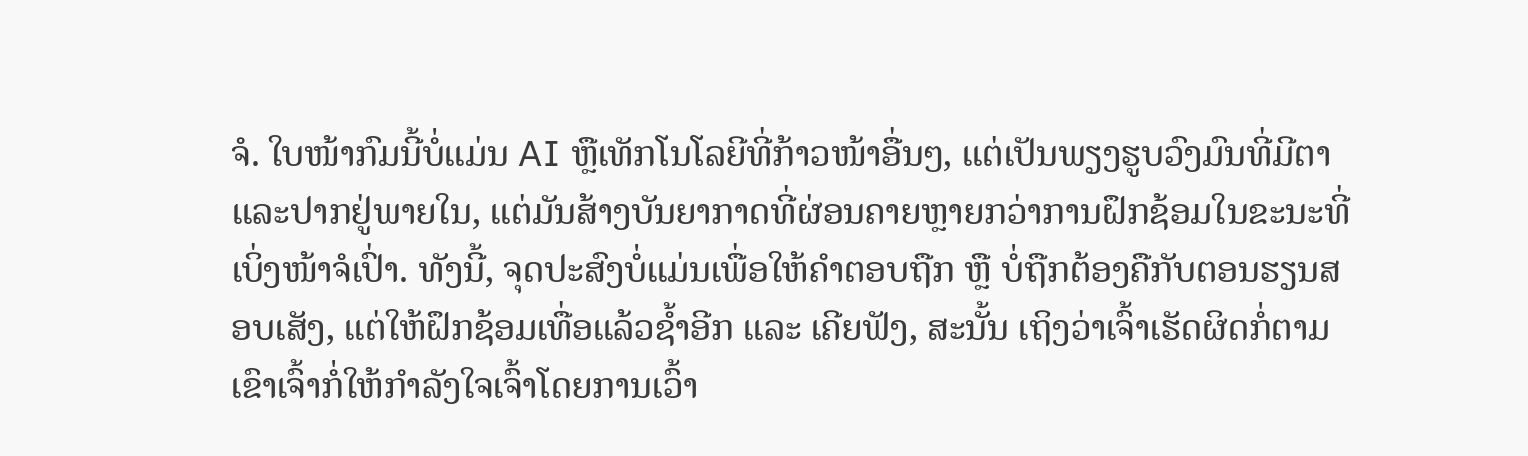ຈໍ. ໃບໜ້າກົມນີ້ບໍ່ແມ່ນ AI ຫຼືເທັກໂນໂລຍີທີ່ກ້າວໜ້າອື່ນໆ, ແຕ່ເປັນພຽງຮູບວົງມົນທີ່ມີຕາ ແລະປາກຢູ່ພາຍໃນ, ແຕ່ມັນສ້າງບັນຍາກາດທີ່ຜ່ອນຄາຍຫຼາຍກວ່າການຝຶກຊ້ອມໃນຂະນະທີ່ເບິ່ງໜ້າຈໍເປົ່າ. ທັງນີ້, ຈຸດປະສົງບໍ່ແມ່ນເພື່ອໃຫ້ຄຳຕອບຖືກ ຫຼື ບໍ່ຖືກຕ້ອງຄືກັບຕອນຮຽນສອບເສັງ, ແຕ່ໃຫ້ຝຶກຊ້ອມເທື່ອແລ້ວຊ້ຳອີກ ແລະ ເຄີຍຟັງ, ສະນັ້ນ ເຖິງວ່າເຈົ້າເຮັດຜິດກໍ່ຕາມ ເຂົາເຈົ້າກໍ່ໃຫ້ກຳລັງໃຈເຈົ້າໂດຍການເວົ້າ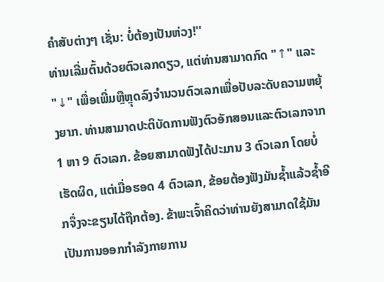ຄຳສັບຕ່າງໆ ເຊັ່ນ: ບໍ່ຕ້ອງເປັນຫ່ວງ!''
ທ່ານເລີ່ມຕົ້ນດ້ວຍຕົວເລກດຽວ, ແຕ່ທ່ານສາມາດກົດ "↑" ແລະ "↓" ເພື່ອເພີ່ມຫຼືຫຼຸດລົງຈໍານວນຕົວເລກເພື່ອປັບລະດັບຄວາມຫຍຸ້ງຍາກ. ທ່ານສາມາດປະຕິບັດການຟັງຕົວອັກສອນແລະຕົວເລກຈາກ 1 ຫາ 9 ຕົວເລກ. ຂ້ອຍສາມາດຟັງໄດ້ປະມານ 3 ຕົວເລກ ໂດຍບໍ່ເຮັດຜິດ, ແຕ່ເມື່ອຮອດ 4 ຕົວເລກ, ຂ້ອຍຕ້ອງຟັງມັນຊ້ຳແລ້ວຊ້ຳອີກຈຶ່ງຈະຂຽນໄດ້ຖືກຕ້ອງ. ຂ້າພະເຈົ້າຄິດວ່າທ່ານຍັງສາມາດໃຊ້ມັນເປັນການອອກກໍາລັງກາຍການ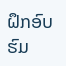ຝຶກອົບຮົມ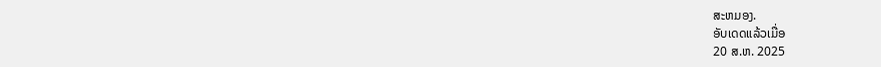ສະຫມອງ.
ອັບເດດແລ້ວເມື່ອ
20 ສ.ຫ. 2025